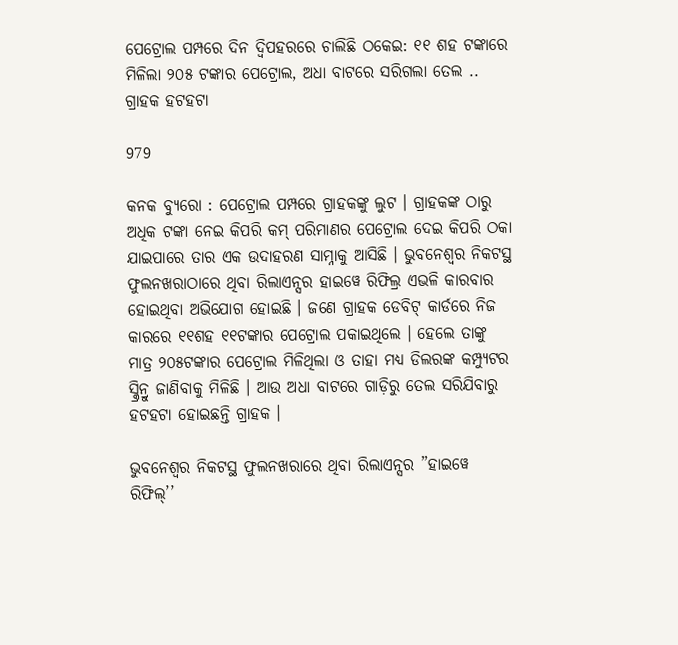ପେଟ୍ରୋଲ ପମ୍ପରେ ଦିନ ଦ୍ୱିପହରରେ ଚାଲିଛି ଠକେଇ: ୧୧ ଶହ ଟଙ୍କାରେ ମିଳିଲା ୨୦୫ ଟଙ୍କାର ପେଟ୍ରୋଲ, ଅଧା ବାଟରେ ସରିଗଲା ତେଲ .. ଗ୍ରାହକ ହଟହଟା

979

କନକ ବ୍ୟୁରୋ : ପେଟ୍ରୋଲ ପମ୍ପରେ ଗ୍ରାହକଙ୍କୁ ଲୁଟ । ଗ୍ରାହକଙ୍କ ଠାରୁ ଅଧିକ ଟଙ୍କା ନେଇ କିପରି କମ୍ ପରିମାଣର ପେଟ୍ରୋଲ ଦେଇ କିପରି ଠକା ଯାଇପାରେ ତାର ଏକ ଉଦାହରଣ ସାମ୍ନାକୁ ଆସିଛି । ଭୁବନେଶ୍ୱର ନିକଟସ୍ଥ ଫୁଲନଖରାଠାରେ ଥିବା ରିଲାଏନ୍ସର ହାଇୱେ ରିଫିଲ୍ର ଏଭଳି କାରବାର ହୋଇଥିବା ଅଭିଯୋଗ ହୋଇଛି । ଜଣେ ଗ୍ରାହକ ଡେବିଟ୍ କାର୍ଡରେ ନିଜ କାରରେ ୧୧ଶହ ୧୧ଟଙ୍କାର ପେଟ୍ରୋଲ ପକାଇଥିଲେ । ହେଲେ ତାଙ୍କୁ ମାତ୍ର ୨୦୫ଟଙ୍କାର ପେଟ୍ରୋଲ ମିଳିଥିଲା ଓ ତାହା ମଧ୍ୟ ଡିଲରଙ୍କ କମ୍ପ୍ୟୁଟର ସ୍କ୍ରିନ୍ରୁ ଜାଣିବାକୁ ମିଳିଛି । ଆଉ ଅଧା ବାଟରେ ଗାଡ଼ିରୁ ତେଲ ସରିଯିବାରୁ ହଟହଟା ହୋଇଛନ୍ତି ଗ୍ରାହକ ।

ଭୁବନେଶ୍ୱର ନିକଟସ୍ଥ ଫୁଲନଖରାରେ ଥିବା ରିଲାଏନ୍ସର ”ହାଇୱେ ରିଫିଲ୍’’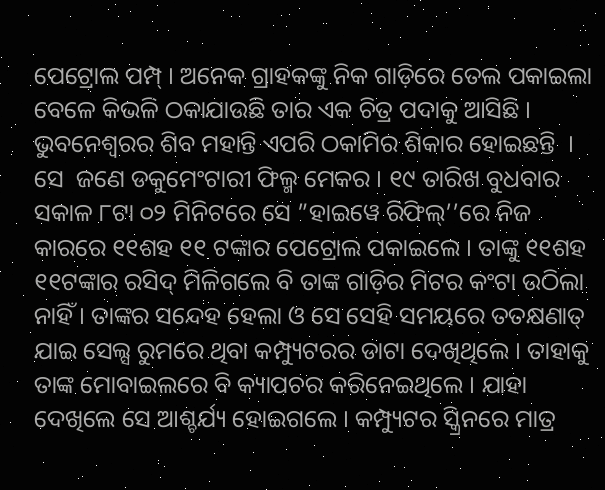ପେଟ୍ରୋଲ ପମ୍ପ୍ । ଅନେକ ଗ୍ରାହକଙ୍କୁ ନିକ ଗାଡ଼ିରେ ତେଲ ପକାଇଲା ବେଳେ କିଭଳି ଠକାଯାଉଛି ତାର ଏକ ଚିତ୍ର ପଦାକୁ ଆସିଛି । ଭୁବନେଶ୍ୱରର ଶିବ ମହାନ୍ତି ଏପରି ଠକାମିର ଶିକାର ହୋଇଛନ୍ତି  । ସେ  ଜଣେ ଡକୁମେଂଟାରୀ ଫିଲ୍ମ ମେକର । ୧୯ ତାରିଖ ବୁଧବାର ସକାଳ ୮ଟା ୦୨ ମିନିଟରେ ସେ ”ହାଇୱେ ରିଫିଲ୍’’ରେ ନିଜ କାରରେ ୧୧ଶହ ୧୧ ଟଙ୍କାର ପେଟ୍ରୋଲ ପକାଇଲେ । ତାଙ୍କୁ ୧୧ଶହ ୧୧ଟଙ୍କାର ରସିଦ୍ ମିଳିଗଲେ ବି ତାଙ୍କ ଗାଡ଼ିର ମିଟର କଂଟା ଉଠିଲା ନାହିଁ । ତାଙ୍କର ସନ୍ଦେହ ହେଲା ଓ ସେ ସେହି ସମୟରେ ତତକ୍ଷଣାତ୍ ଯାଇ ସେଲ୍ସ ରୁମରେ ଥିବା କମ୍ପ୍ୟୁଟରର ଡାଟା ଦେଖିଥିଲେ । ତାହାକୁ ତାଙ୍କ ମୋବାଇଲରେ ବି କ୍ୟାପଚର କରିନେଇଥିଲେ । ଯାହା ଦେଖିଲେ ସେ ଆଶ୍ଚର୍ଯ୍ୟ ହୋଇଗଲେ । କମ୍ପ୍ୟୁଟର ସ୍କ୍ରିନରେ ମାତ୍ର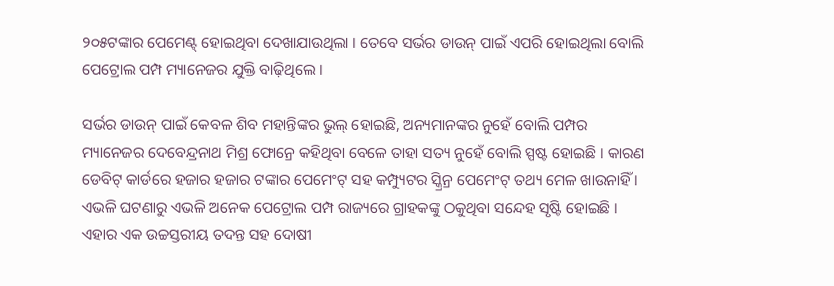୨୦୫ଟଙ୍କାର ପେମେଣ୍ଟ୍ ହୋଇଥିବା ଦେଖାଯାଉଥିଲା । ତେବେ ସର୍ଭର ଡାଉନ୍ ପାଇଁ ଏପରି ହୋଇଥିଲା ବୋଲି ପେଟ୍ରୋଲ ପମ୍ପ ମ୍ୟାନେଜର ଯୁକ୍ତି ବାଢ଼ିଥିଲେ ।

ସର୍ଭର ଡାଉନ୍ ପାଇଁ କେବଳ ଶିବ ମହାନ୍ତିଙ୍କର ଭୁଲ୍ ହୋଇଛି, ଅନ୍ୟମାନଙ୍କର ନୁହେଁ ବୋଲି ପମ୍ପର ମ୍ୟାନେଜର ଦେବେନ୍ଦ୍ରନାଥ ମିଶ୍ର ଫୋନ୍ରେ କହିଥିବା ବେଳେ ତାହା ସତ୍ୟ ନୁହେଁ ବୋଲି ସ୍ପଷ୍ଟ ହୋଇଛି । କାରଣ ଡେବିଟ୍ କାର୍ଡରେ ହଜାର ହଜାର ଟଙ୍କାର ପେମେଂଟ୍ ସହ କମ୍ପ୍ୟୁଟର ସ୍କ୍ରିନ୍ର ପେମେଂଟ୍ ତଥ୍ୟ ମେଳ ଖାଉନାହିଁ । ଏଭଳି ଘଟଣାରୁ ଏଭଳି ଅନେକ ପେଟ୍ରୋଲ ପମ୍ପ ରାଜ୍ୟରେ ଗ୍ରାହକଙ୍କୁ ଠକୁଥିବା ସନ୍ଦେହ ସୃଷ୍ଟି ହୋଇଛି । ଏହାର ଏକ ଉଚ୍ଚସ୍ତରୀୟ ତଦନ୍ତ ସହ ଦୋଷୀ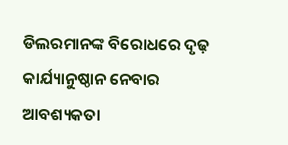ଡିଲରମାନଙ୍କ ବିରୋଧରେ ଦୃଢ଼ କାର୍ଯ୍ୟାନୁଷ୍ଠାନ ନେବାର ଆବଶ୍ୟକତା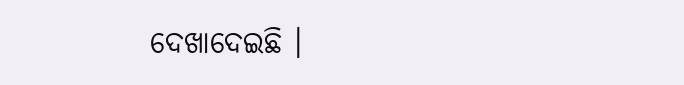ଦେଖାଦେଇଛି ।